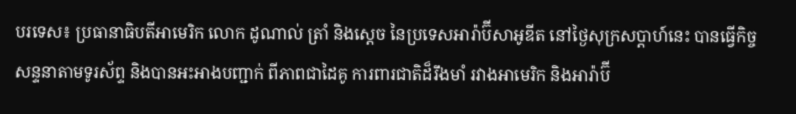បរទេស៖ ប្រធានាធិបតីអាមេរិក លោក ដូណាល់ ត្រាំ និងសេ្តច នៃប្រទេសអារ៉ាប៊ីសាអូឌីត នៅថ្ងៃសុក្រសប្ដាហ៍នេះ បានធ្វើកិច្ចសន្ទនាតាមទូរស័ព្ទ និងបានអះអាងបញ្ជាក់ ពីភាពជាដៃគូ ការពារជាតិដ៏រឹងមាំ រវាងអាមេរិក និងអារ៉ាប៊ី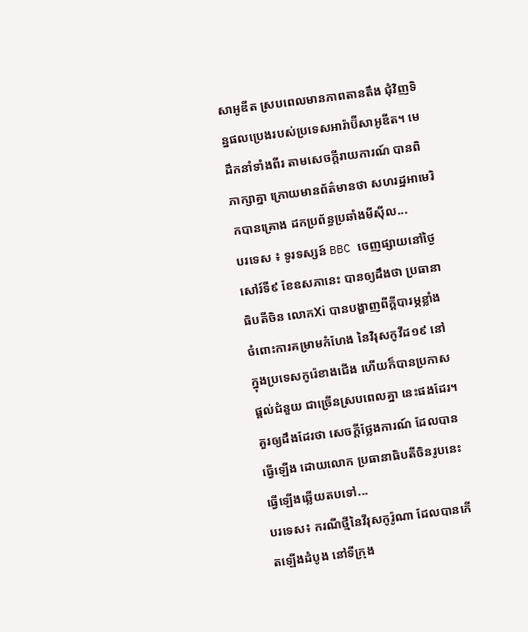សាអូឌីត ស្របពេលមានភាពតានតឹង ជុំវិញទិន្នផលប្រេងរបស់ប្រទេសអារ៉ាប៊ីសាអូឌីត។ មេដឹកនាំទាំងពីរ តាមសេចក្តីរាយការណ៍ បានពិភាក្សាគ្នា ក្រោយមានព័ត៌មានថា សហរដ្ឋអាមេរិកបានគ្រោង ដកប្រព័ន្ធប្រឆាំងមីស៊ីល...
បរទេស ៖ ទូរទស្សន៍ BBC ចេញផ្សាយនៅថ្ងៃសៅរ៍ទី៩ ខែឧសភានេះ បានឲ្យដឹងថា ប្រធានាធិបតីចិន លោកXi បានបង្ហាញពីក្តីបារម្ភខ្លាំង ចំពោះការគម្រាមកំហែង នៃវិរុសកូវីដ១៩ នៅក្នុងប្រទេសកូរ៉េខាងជើង ហើយក៏បានប្រកាសផ្តល់ជំនួយ ជាច្រើនស្របពេលគ្នា នេះផងដែរ។ គួរឲ្យដឹងដែរថា សេចក្តីថ្លែងការណ៍ ដែលបានធ្វើឡើង ដោយលោក ប្រធានាធិបតីចិនរូបនេះ ធ្វើឡើងឆ្លើយតបទៅ...
បរទេស៖ ករណីថ្មីនៃវីរុសកូរ៉ូណា ដែលបានកើតឡើងដំបូង នៅទីក្រុង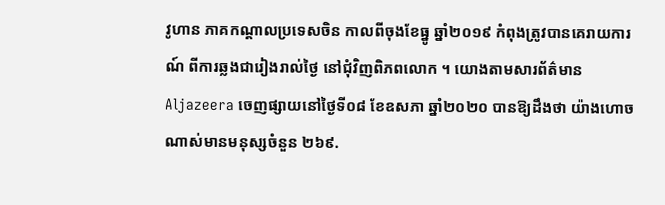វូហាន ភាគកណ្តាលប្រទេសចិន កាលពីចុងខែធ្នូ ឆ្នាំ២០១៩ កំពុងត្រូវបានគេរាយការណ៍ ពីការឆ្លងជារៀងរាល់ថ្ងៃ នៅជុំវិញពិភពលោក ។ យោងតាមសារព័ត៌មាន Aljazeera ចេញផ្សាយនៅថ្ងៃទី០៨ ខែឧសភា ឆ្នាំ២០២០ បានឱ្យដឹងថា យ៉ាងហោចណាស់មានមនុស្សចំនួន ២៦៩.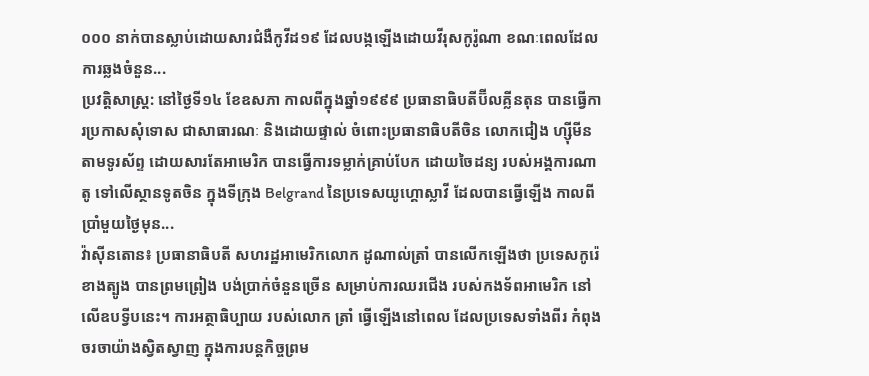០០០ នាក់បានស្លាប់ដោយសារជំងឺកូវីដ១៩ ដែលបង្កឡើងដោយវីរុសកូរ៉ូណា ខណៈពេលដែលការឆ្លងចំនួន...
ប្រវត្តិសាស្ត្រ: នៅថ្ងៃទី១៤ ខែឧសភា កាលពីក្នុងឆ្នាំ១៩៩៩ ប្រធានាធិបតីប៊ីលគ្លីនតុន បានធ្វើការប្រកាសសុំទោស ជាសាធារណៈ និងដោយផ្ទាល់ ចំពោះប្រធានាធិបតីចិន លោកជៀង ហ្ស៊ីមីន តាមទូរស័ព្ទ ដោយសារតែអាមេរិក បានធ្វើការទម្លាក់គ្រាប់បែក ដោយចៃដន្យ របស់អង្គការណាតូ ទៅលើស្ថានទូតចិន ក្នុងទីក្រុង Belgrand នៃប្រទេសយូហ្គោស្លាវី ដែលបានធ្វើឡើង កាលពីប្រាំមួយថ្ងៃមុន...
វ៉ាស៊ីនតោន៖ ប្រធានាធិបតី សហរដ្ឋអាមេរិកលោក ដូណាល់ត្រាំ បានលើកឡើងថា ប្រទេសកូរ៉េខាងត្បូង បានព្រមព្រៀង បង់ប្រាក់ចំនួនច្រើន សម្រាប់ការឈរជើង របស់កងទ័ពអាមេរិក នៅលើឧបទ្វីបនេះ។ ការអត្ថាធិប្បាយ របស់លោក ត្រាំ ធ្វើឡើងនៅពេល ដែលប្រទេសទាំងពីរ កំពុងចរចាយ៉ាងស្វិតស្វាញ ក្នុងការបន្តកិច្ចព្រម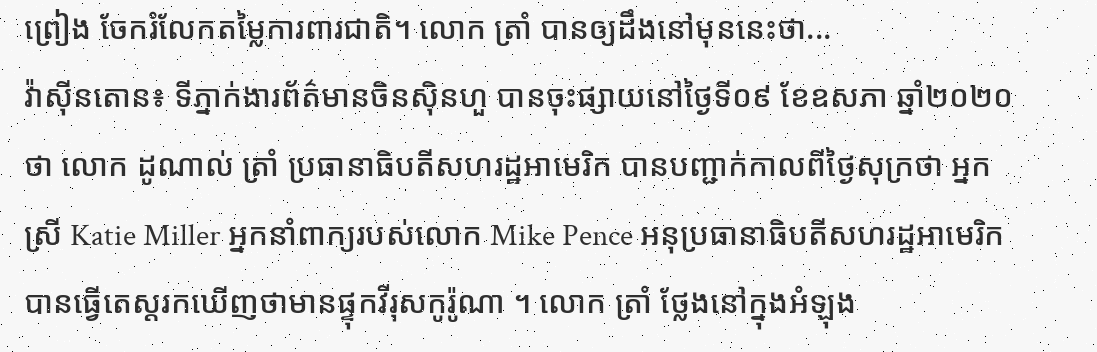ព្រៀង ចែករំលែកតម្លៃការពារជាតិ។ លោក ត្រាំ បានឲ្យដឹងនៅមុននេះថា...
វ៉ាស៊ីនតោន៖ ទីភ្នាក់ងារព័ត៌មានចិនស៊ិនហួ បានចុះផ្សាយនៅថ្ងៃទី០៩ ខែឧសភា ឆ្នាំ២០២០ថា លោក ដូណាល់ ត្រាំ ប្រធានាធិបតីសហរដ្ឋអាមេរិក បានបញ្ជាក់កាលពីថ្ងៃសុក្រថា អ្នកស្រី Katie Miller អ្នកនាំពាក្យរបស់លោក Mike Pence អនុប្រធានាធិបតីសហរដ្ឋអាមេរិក បានធ្វើតេស្តរកឃើញថាមានផ្ទុកវីរុសកូរ៉ូណា ។ លោក ត្រាំ ថ្លែងនៅក្នុងអំឡុង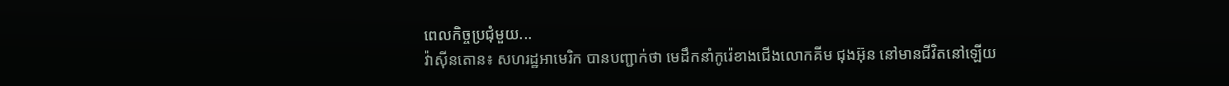ពេលកិច្ចប្រជុំមួយ...
វ៉ាស៊ីនតោន៖ សហរដ្ឋអាមេរិក បានបញ្ជាក់ថា មេដឹកនាំកូរ៉េខាងជើងលោកគីម ជុងអ៊ុន នៅមានជីវិតនៅឡើយ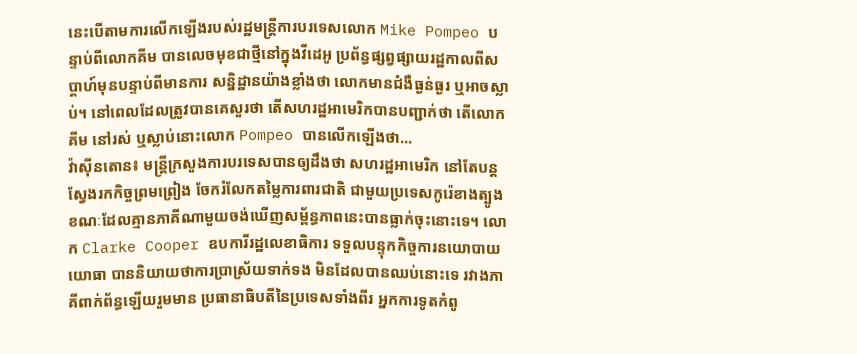នេះបេីតាមការលេីកឡេីងរបស់រដ្ឋមន្រ្តីការបរទេសលោក Mike Pompeo បន្ទាប់ពីលោកគីម បានលេចមុខជាថ្មីនៅក្នុងវីដេអូ ប្រព័ន្ធផ្សព្វផ្សាយរដ្ឋកាលពីសប្តាហ៍មុនបន្ទាប់ពីមានការ សន្និដ្ឋានយ៉ាងខ្លាំងថា លោកមានជំងឺធ្ងន់ធ្ងរ ឬអាចស្លាប់។ នៅពេលដែលត្រូវបានគេសួរថា តើសហរដ្ឋអាមេរិកបានបញ្ជាក់ថា តើលោកគីម នៅរស់ ឬស្លាប់នោះលោក Pompeo បានលេីកឡេីងថា...
វ៉ាស៊ីនតោន៖ មន្រ្តីក្រសួងការបរទេសបានឲ្យដឹងថា សហរដ្ឋអាមេរិក នៅតែបន្តស្វែងរកកិច្ចព្រមព្រៀង ចែករំលែកតម្លៃការពារជាតិ ជាមួយប្រទេសកូរ៉េខាងត្បូង ខណៈដែលគ្មានភាគីណាមួយចង់ឃើញសម្ព័ន្ធភាពនេះបានធ្លាក់ចុះនោះទេ។ លោក Clarke Cooper ឧបការីរដ្ឋលេខាធិការ ទទួលបន្ទុកកិច្ចការនយោបាយយោធា បាននិយាយថាការប្រាស្រ័យទាក់ទង មិនដែលបានឈប់នោះទេ រវាងភាគីពាក់ព័ន្ធឡើយរួមមាន ប្រធានាធិបតីនៃប្រទេសទាំងពីរ អ្នកការទូតកំពូ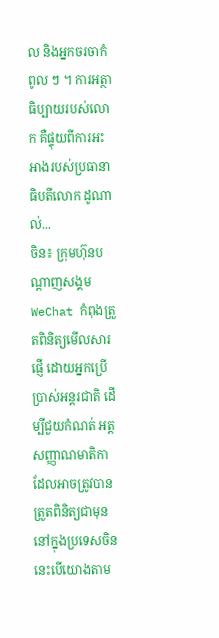ល និងអ្នកចរចាកំពូល ៗ ។ ការអត្ថាធិប្បាយរបស់លោក គឺផ្ទុយពីការអះអាងរបស់ប្រធានាធិបតីលោក ដូណាល់...
ចិន៖ ក្រុមហ៊ុនបណ្តាញសង្គម WeChat កំពុងត្រួតពិនិត្យមើលសារផ្ញើ ដោយអ្នកប្រើប្រាស់អន្តរជាតិ ដើម្បីជួយកំណត់ អត្តសញ្ញាណមាតិកា ដែលអាចត្រូវបានត្រួតពិនិត្យជាមុន នៅក្នុងប្រទេសចិន នេះបើយោងតាម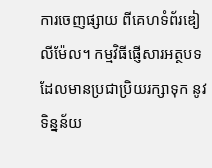ការចេញផ្សាយ ពីគេហទំព័រឌៀលីម៉ែល។ កម្មវិធីផ្ញើសារអត្ថបទ ដែលមានប្រជាប្រិយរក្សាទុក នូវទិន្នន័យ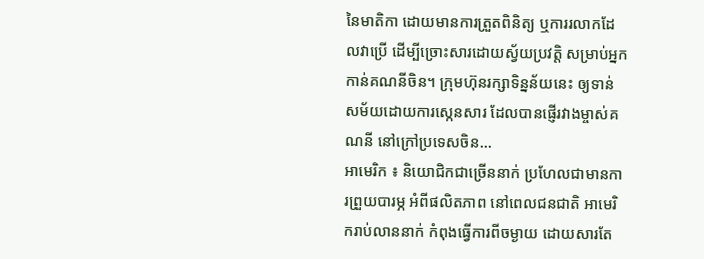នៃមាតិកា ដោយមានការត្រួតពិនិត្យ ឬការរលាកដែលវាប្រើ ដើម្បីច្រោះសារដោយស្វ័យប្រវត្តិ សម្រាប់អ្នកកាន់គណនីចិន។ ក្រុមហ៊ុនរក្សាទិន្នន័យនេះ ឲ្យទាន់សម័យដោយការស្កេនសារ ដែលបានផ្ញើរវាងម្ចាស់គណនី នៅក្រៅប្រទេសចិន...
អាមេរិក ៖ និយោជិកជាច្រើននាក់ ប្រហែលជាមានការព្រួយបារម្ភ អំពីផលិតភាព នៅពេលជនជាតិ អាមេរិករាប់លាននាក់ កំពុងធ្វើការពីចម្ងាយ ដោយសារតែ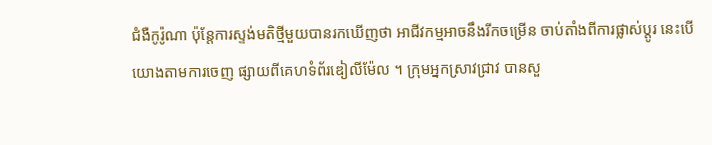ជំងឺកូរ៉ូណា ប៉ុន្តែការស្ទង់មតិថ្មីមួយបានរកឃើញថា អាជីវកម្មអាចនឹងរីកចម្រើន ចាប់តាំងពីការផ្លាស់ប្តូរ នេះបើយោងតាមការចេញ ផ្សាយពីគេហទំព័រឌៀលីម៉ែល ។ ក្រុមអ្នកស្រាវជ្រាវ បានសួ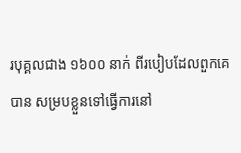របុគ្គលជាង ១៦០០ នាក់ ពីរបៀបដែលពួកគេបាន សម្របខ្លួនទៅធ្វើការនៅ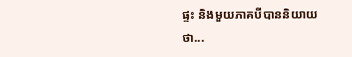ផ្ទះ និងមួយភាគបីបាននិយាយថា...